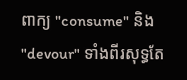ពាក្យ "consume" និង "devour" ទាំងពីរសុទ្ធតែ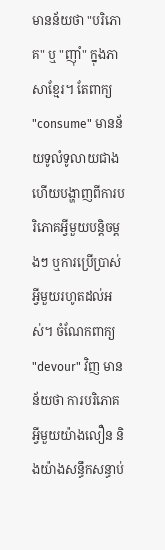មានន័យថា "បរិភោគ" ឬ "ញ៉ាំ" ក្នុងភាសាខ្មែរ។ តែពាក្យ "consume" មានន័យទូលំទូលាយជាង ហើយបង្ហាញពីការបរិភោគអ្វីមួយបន្តិចម្តងៗ ឬការប្រើប្រាស់អ្វីមួយរហូតដល់អស់។ ចំណែកពាក្យ "devour" វិញ មានន័យថា ការបរិភោគអ្វីមួយយ៉ាងលឿន និងយ៉ាងសន្ធឹកសន្ធាប់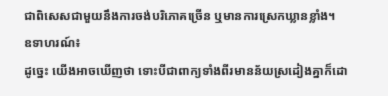ជាពិសេសជាមួយនឹងការចង់បរិភោគច្រើន ឬមានការស្រេកឃ្លានខ្លាំង។
ឧទាហរណ៍៖
ដូច្នេះ យើងអាចឃើញថា ទោះបីជាពាក្យទាំងពីរមានន័យស្រដៀងគ្នាក៏ដោ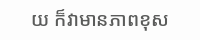យ ក៏វាមានភាពខុស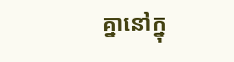គ្នានៅក្នុ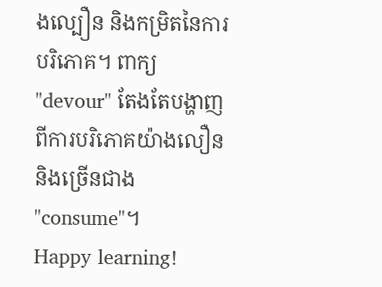ងល្បឿន និងកម្រិតនៃការបរិភោគ។ ពាក្យ "devour" តែងតែបង្ហាញពីការបរិភោគយ៉ាងលឿន និងច្រើនជាង "consume"។
Happy learning!